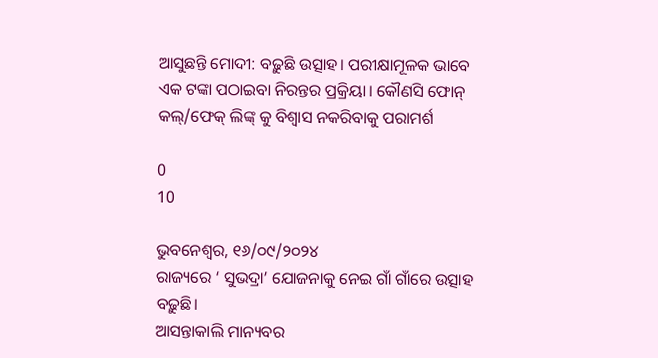ଆସୁଛନ୍ତି ମୋଦୀ: ବଢ଼ୁଛି ଉତ୍ସାହ। ପରୀକ୍ଷାମୂଳକ ଭାବେ ଏକ ଟଙ୍କା ପଠାଇବା ନିରନ୍ତର ପ୍ରକ୍ରିୟା। କୌଣସି ଫୋନ୍ କଲ୍/ଫେକ୍ ଲିଙ୍କ୍ କୁ ବିଶ୍ୱାସ ନକରିବାକୁ ପରାମର୍ଶ

0
10

ଭୁବନେଶ୍ୱର, ୧୬/୦୯/୨୦୨୪
ରାଜ୍ୟରେ ‘ ସୁଭଦ୍ରା’ ଯୋଜନାକୁ ନେଇ ଗାଁ ଗାଁରେ ଉତ୍ସାହ ବଢ଼ୁଛି।
ଆସନ୍ତାକାଲି ମାନ୍ୟବର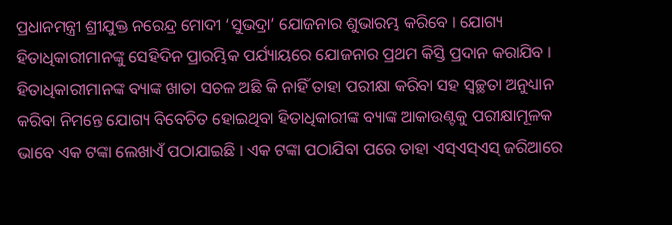ପ୍ରଧାନମନ୍ତ୍ରୀ ଶ୍ରୀଯୁକ୍ତ ନରେନ୍ଦ୍ର ମୋଦୀ ‘ସୁଭଦ୍ରା’ ଯୋଜନାର ଶୁଭାରମ୍ଭ କରିବେ । ଯୋଗ୍ୟ ହିତାଧିକାରୀମାନଙ୍କୁ ସେହିଦିନ ପ୍ରାରମ୍ଭିକ ପର୍ଯ୍ୟାୟରେ ଯୋଜନାର ପ୍ରଥମ କିସ୍ତି ପ୍ରଦାନ କରାଯିବ । ହିତାଧିକାରୀମାନଙ୍କ ବ୍ୟାଙ୍କ ଖାତା ସଚଳ ଅଛି କି ନାହିଁ ତାହା ପରୀକ୍ଷା କରିବା ସହ ସ୍ୱଚ୍ଛତା ଅନୁଧ୍ୟାନ କରିବା ନିମନ୍ତେ ଯୋଗ୍ୟ ବିବେଚିତ ହୋଇଥିବା ହିତାଧିକାରୀଙ୍କ ବ୍ୟାଙ୍କ ଆକାଉଣ୍ଟକୁ ପରୀକ୍ଷାମୂଳକ ଭାବେ ଏକ ଟଙ୍କା ଲେଖାଏଁ ପଠାଯାଇଛି । ଏକ ଟଙ୍କା ପଠାଯିବା ପରେ ତାହା ଏସ୍ଏସ୍ଏସ୍ ଜରିଆରେ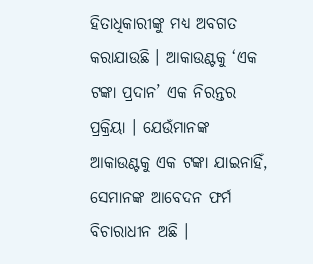ହିତାଧିକାରୀଙ୍କୁ ମଧ୍ୟ ଅବଗତ କରାଯାଉଛି । ଆକାଉଣ୍ଟକୁ ‘ଏକ ଟଙ୍କା ପ୍ରଦାନ’ ଏକ ନିରନ୍ତର ପ୍ରକ୍ରିୟା । ଯେଉଁମାନଙ୍କ ଆକାଉଣ୍ଟକୁ ଏକ ଟଙ୍କା ଯାଇନାହିଁ, ସେମାନଙ୍କ ଆବେଦନ ଫର୍ମ ବିଚାରାଧୀନ ଅଛି ।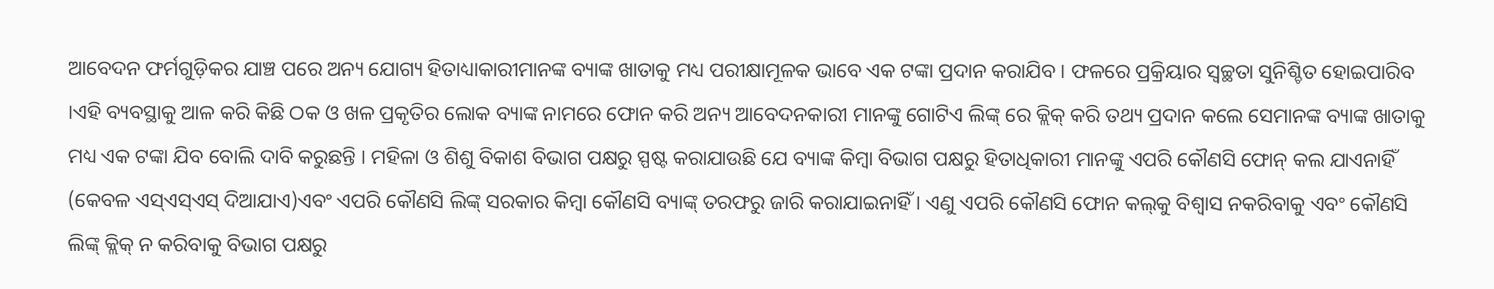ଆବେଦନ ଫର୍ମଗୁଡ଼ିକର ଯାଞ୍ଚ ପରେ ଅନ୍ୟ ଯୋଗ୍ୟ ହିତାଧ୍ୟାକାରୀମାନଙ୍କ ବ୍ୟାଙ୍କ ଖାତାକୁ ମଧ୍ୟ ପରୀକ୍ଷାମୂଳକ ଭାବେ ଏକ ଟଙ୍କା ପ୍ରଦାନ କରାଯିବ । ଫଳରେ ପ୍ରକ୍ରିୟାର ସ୍ଵଚ୍ଛତା ସୁନିଶ୍ଚିତ ହୋଇପାରିବ ।ଏହି ବ୍ୟବସ୍ଥାକୁ ଆଳ କରି କିଛି ଠକ ଓ ଖଳ ପ୍ରକୃତିର ଲୋକ ବ୍ୟାଙ୍କ ନାମରେ ଫୋନ କରି ଅନ୍ୟ ଆବେଦନକାରୀ ମାନଙ୍କୁ ଗୋଟିଏ ଲିଙ୍କ୍ ରେ କ୍ଲିକ୍ କରି ତଥ୍ୟ ପ୍ରଦାନ କଲେ ସେମାନଙ୍କ ବ୍ୟାଙ୍କ ଖାତାକୁ ମଧ୍ୟ ଏକ ଟଙ୍କା ଯିବ ବୋଲି ଦାବି କରୁଛନ୍ତି । ମହିଳା ଓ ଶିଶୁ ବିକାଶ ବିଭାଗ ପକ୍ଷରୁ ସ୍ପଷ୍ଟ କରାଯାଉଛି ଯେ ବ୍ୟାଙ୍କ କିମ୍ବା ବିଭାଗ ପକ୍ଷରୁ ହିତାଧିକାରୀ ମାନଙ୍କୁ ଏପରି କୌଣସି ଫୋନ୍ କଲ ଯାଏନାହିଁ (କେବଳ ଏସ୍ଏସ୍ଏସ୍ ଦିଆଯାଏ)ଏବଂ ଏପରି କୌଣସି ଲିଙ୍କ୍ ସରକାର କିମ୍ବା କୌଣସି ବ୍ୟାଙ୍କ୍ ତରଫରୁ ଜାରି କରାଯାଇନାହିଁ । ଏଣୁ ଏପରି କୌଣସି ଫୋନ କଲ୍‌କୁ ବିଶ୍ଵାସ ନକରିବାକୁ ଏବଂ କୌଣସି ଲିଙ୍କ୍ କ୍ଲିକ୍ ନ କରିବାକୁ ବିଭାଗ ପକ୍ଷରୁ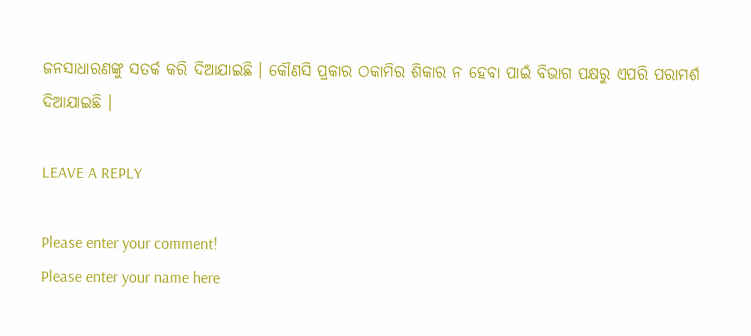ଜନସାଧାରଣଙ୍କୁ ସତର୍କ କରି ଦିଆଯାଇଛି । କୌଣସି ପ୍ରକାର ଠକାମିର ଶିକାର ନ ହେବା ପାଇଁ ବିଭାଗ ପକ୍ଷରୁ ଏପରି ପରାମର୍ଶ ଦିଆଯାଇଛି ।

LEAVE A REPLY

Please enter your comment!
Please enter your name here